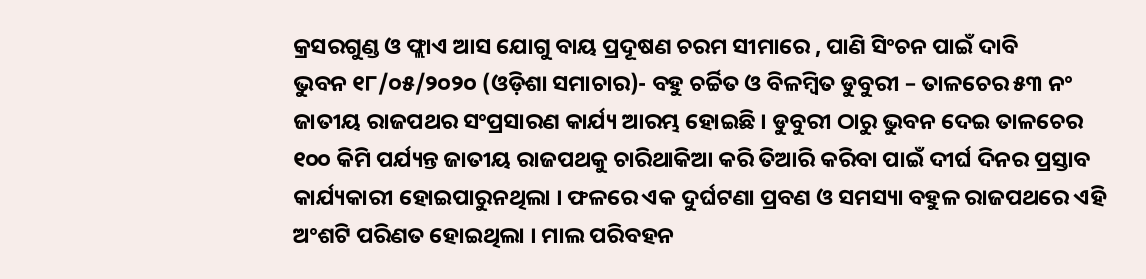କ୍ରସରଗୁଣ୍ଡ ଓ ଫ୍ଲାଏ ଆସ ଯୋଗୁ ବାୟ ପ୍ରଦୂଷଣ ଚରମ ସୀମାରେ , ପାଣି ସିଂଚନ ପାଇଁ ଦାବି
ଭୁବନ ୧୮/୦୫/୨୦୨୦ (ଓଡ଼ିଶା ସମାଚାର)- ବହୁ ଚର୍ଚ୍ଚିତ ଓ ବିଳମ୍ବିତ ଡୁବୁରୀ – ତାଳଚେର ୫୩ ନଂ ଜାତୀୟ ରାଜପଥର ସଂପ୍ରସାରଣ କାର୍ଯ୍ୟ ଆରମ୍ଭ ହୋଇଛି । ଡୁବୁରୀ ଠାରୁ ଭୁବନ ଦେଇ ତାଳଚେର ୧୦୦ କିମି ପର୍ଯ୍ୟନ୍ତ ଜାତୀୟ ରାଜପଥକୁ ଚାରିଥାକିଆ କରି ତିଆରି କରିବା ପାଇଁ ଦୀର୍ଘ ଦିନର ପ୍ରସ୍ତାବ କାର୍ଯ୍ୟକାରୀ ହୋଇପାରୁନଥିଲା । ଫଳରେ ଏକ ଦୁର୍ଘଟଣା ପ୍ରବଣ ଓ ସମସ୍ୟା ବହୁଳ ରାଜପଥରେ ଏହି ଅଂଶଟି ପରିଣତ ହୋଇଥିଲା । ମାଲ ପରିବହନ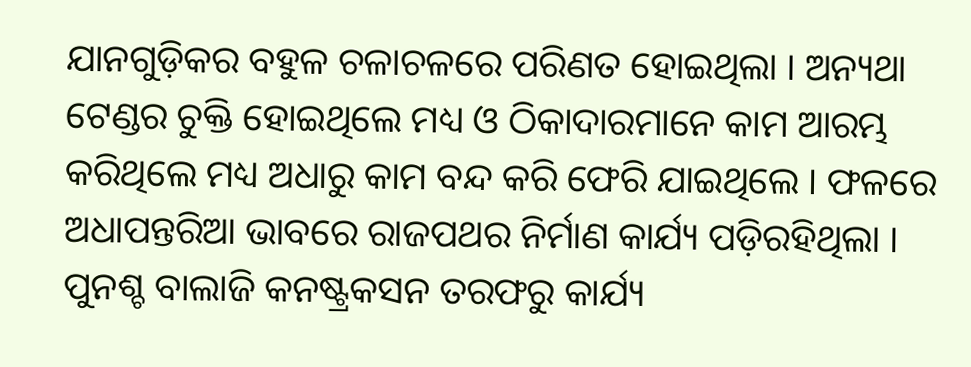ଯାନଗୁଡ଼ିକର ବହୁଳ ଚଳାଚଳରେ ପରିଣତ ହୋଇଥିଲା । ଅନ୍ୟଥା ଟେଣ୍ଡର ଚୁକ୍ତି ହୋଇଥିଲେ ମଧ୍ୟ ଓ ଠିକାଦାରମାନେ କାମ ଆରମ୍ଭ କରିଥିଲେ ମଧ୍ୟ ଅଧାରୁ କାମ ବନ୍ଦ କରି ଫେରି ଯାଇଥିଲେ । ଫଳରେ ଅଧାପନ୍ତରିଆ ଭାବରେ ରାଜପଥର ନିର୍ମାଣ କାର୍ଯ୍ୟ ପଡ଼ିରହିଥିଲା । ପୁନଶ୍ଚ ବାଲାଜି କନଷ୍ଟ୍ରକସନ ତରଫରୁ କାର୍ଯ୍ୟ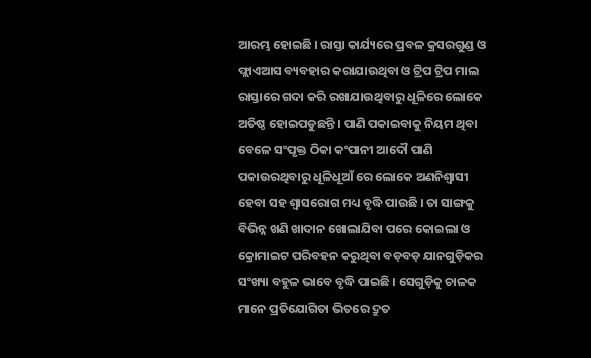ଆରମ୍ଭ ହୋଇଛି । ରାସ୍ତା କାର୍ଯ୍ୟରେ ପ୍ରବଳ କ୍ରସରଗୁଣ୍ଡ ଓ ଫ୍ଲାଏଆସ ବ୍ୟବହାର କରାଯାଉଥିବା ଓ ଟ୍ରିପ ଟ୍ରିପ ମାଲ ରାସ୍ତାରେ ଗଦା କରି ରଖାଯାଉଥିବାରୁ ଧୂଳିରେ ଲୋକେ ଅତିଷ୍ଠ ହୋଇପଡୁଛନ୍ତି । ପାଣି ପକାଇବାକୁ ନିୟମ ଥିବା ବେଳେ ସଂପୃକ୍ତ ଠିକା କଂପାନୀ ଆଦୌ ପାଣି ପକାଉରଥିବାରୁ ଧୂଳିଧୂଆଁ ରେ ଲୋକେ ଅଣନିଶ୍ୱାସୀ ହେବା ସହ ଶ୍ୱାସରୋଗ ମଧ୍ୟ ବୃଦ୍ଧି ପାଉଛି । ତା ସାଙ୍ଗକୁ ବିଭିନ୍ନ ଖଣି ଖାଦାନ ଖୋଲାଯିବା ପରେ କୋଇଲା ଓ କ୍ରୋମାଇଟ ପରିବହନ କରୁଥିବା ବଡ଼ବଡ଼ ଯାନଗୁଡ଼ିକର ସଂଖ୍ୟା ବହୁଳ ଭାବେ ବୃଦ୍ଧି ପାଇଛି । ସେଗୁଡ଼ିକୁ ଚାଳକ ମାନେ ପ୍ରତିଯୋଗିତା ଭିତରେ ଦ୍ରୁତ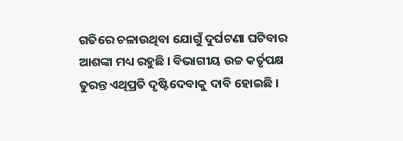ଗତିରେ ଚଳାଉଥିବା ଯୋଗୁଁ ଦୁର୍ଘଟଣା ଘଟିବାର ଆଶଙ୍କା ମଧ୍ୟ ରହୁଛି । ବିଭାଗୀୟ ଉଚ୍ଚ କର୍ତୃପକ୍ଷ ତୁରନ୍ତ ଏଥିପ୍ରତି ଦୃଷ୍ଟିଦେବାକୁ ଦାବି ହୋଇଛି ।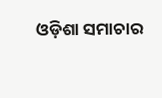ଓଡ଼ିଶା ସମାଚାର